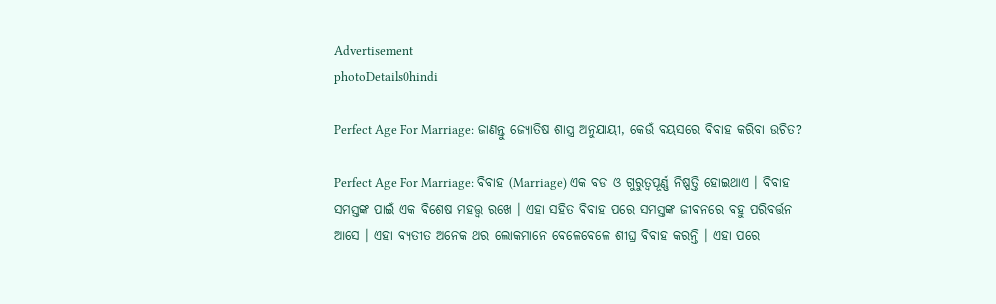Advertisement
photoDetails0hindi

Perfect Age For Marriage: ଜାଣନ୍ତୁ ଜ୍ୟୋତିଷ ଶାସ୍ତ୍ର ଅନୁଯାୟୀ, କେଉଁ ବୟସରେ ବିବାହ କରିବା ଉଚିତ?

Perfect Age For Marriage: ବିବାହ (Marriage) ଏକ ବଡ ଓ ଗୁରୁତ୍ୱପୂର୍ଣ୍ଣ ନିଷ୍ପତ୍ତି ହୋଇଥାଏ । ବିବାହ ସମସ୍ତଙ୍କ ପାଇଁ ଏକ ବିଶେଷ ମହତ୍ତ୍ୱ ରଖେ । ଏହା ସହିତ ବିବାହ ପରେ ସମସ୍ତଙ୍କ ଜୀବନରେ ବହୁ ପରିବର୍ତ୍ତନ ଆସେ । ଏହା ବ୍ୟତୀତ ଅନେକ ଥର ଲୋକମାନେ ବେଳେବେଳେ ଶୀଘ୍ର ବିବାହ କରନ୍ତି । ଏହା ପରେ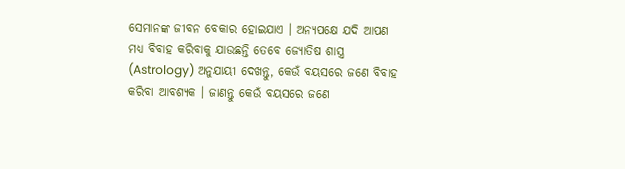ସେମାନଙ୍କ ଜୀବନ ବେକାର ହୋଇଯାଏ । ଅନ୍ୟପକ୍ଷେ ଯଦି ଆପଣ ମଧ୍ୟ ବିବାହ କରିବାକୁ ଯାଉଛନ୍ତି ତେବେ ଜ୍ୟୋତିଷ ଶାସ୍ତ୍ର (Astrology) ଅନୁଯାୟୀ ଦେଖନ୍ତୁ, କେଉଁ ବୟସରେ ଜଣେ ବିବାହ କରିବା ଆବଶ୍ୟକ । ଜାଣନ୍ତୁ କେଉଁ ବୟସରେ ଜଣେ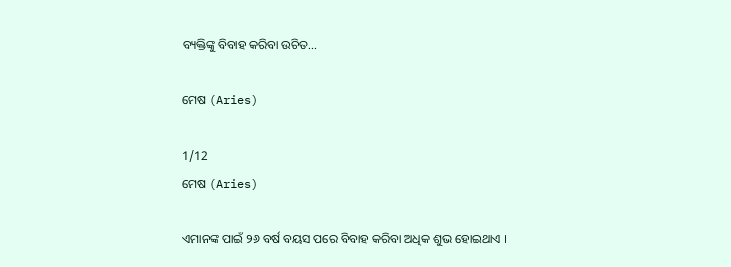ବ୍ୟକ୍ତିଙ୍କୁ ବିବାହ କରିବା ଉଚିତ...

ମେଷ (Aries)

1/12
ମେଷ (Aries)

ଏମାନଙ୍କ ପାଇଁ ୨୬ ବର୍ଷ ବୟସ ପରେ ବିବାହ କରିବା ଅଧିକ ଶୁଭ ହୋଇଥାଏ ।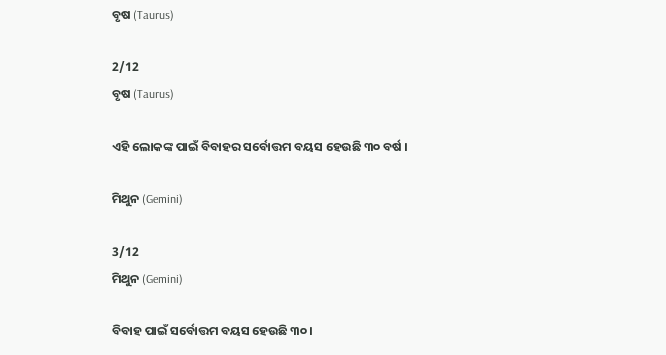ବୃଷ (Taurus)

2/12
ବୃଷ (Taurus)

ଏହି ଲୋକଙ୍କ ପାଇଁ ବିବାହର ସର୍ବୋତ୍ତମ ବୟସ ହେଉଛି ୩୦ ବର୍ଷ ।

ମିଥୁନ (Gemini)

3/12
ମିଥୁନ (Gemini)

ବିବାହ ପାଇଁ ସର୍ବୋତ୍ତମ ବୟସ ହେଉଛି ୩୦ ।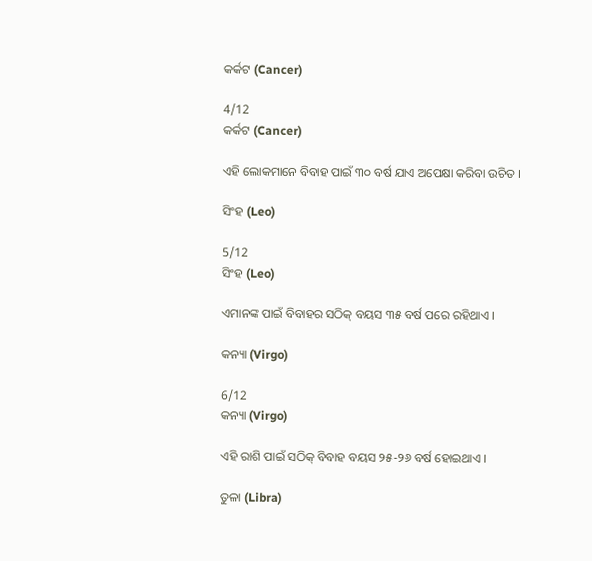କର୍କଟ (Cancer)

4/12
କର୍କଟ (Cancer)

ଏହି ଲୋକମାନେ ବିବାହ ପାଇଁ ୩୦ ବର୍ଷ ଯାଏ ଅପେକ୍ଷା କରିବା ଉଚିତ ।

ସିଂହ (Leo)

5/12
ସିଂହ (Leo)

ଏମାନଙ୍କ ପାଇଁ ବିବାହର ସଠିକ୍ ବୟସ ୩୫ ବର୍ଷ ପରେ ରହିଥାଏ ।

କନ୍ୟା (Virgo)

6/12
କନ୍ୟା (Virgo)

ଏହି ରାଶି ପାଇଁ ସଠିକ୍ ବିବାହ ବୟସ ୨୫-୨୬ ବର୍ଷ ହୋଇଥାଏ ।

ତୁଳା (Libra)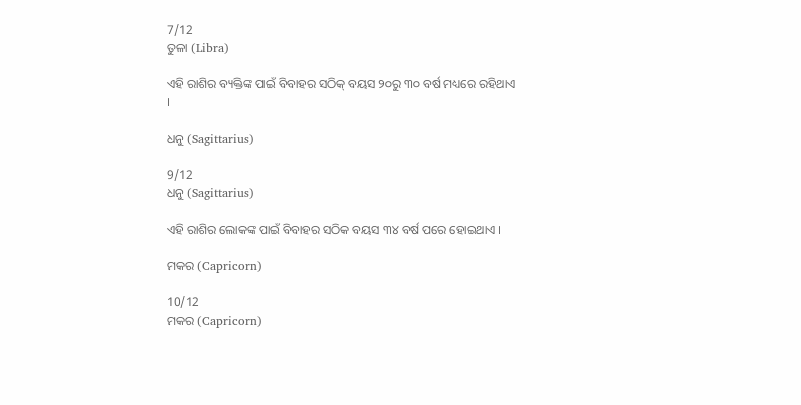7/12
ତୁଳା (Libra)

ଏହି ରାଶିର ବ୍ୟକ୍ତିଙ୍କ ପାଇଁ ବିବାହର ସଠିକ୍ ବୟସ ୨୦ରୁ ୩୦ ବର୍ଷ ମଧ୍ୟରେ ରହିଥାଏ ।

ଧନୁ (Sagittarius)

9/12
ଧନୁ (Sagittarius)

ଏହି ରାଶିର ଲୋକଙ୍କ ପାଇଁ ବିବାହର ସଠିକ ବୟସ ୩୪ ବର୍ଷ ପରେ ହୋଇଥାଏ ।

ମକର (Capricorn)

10/12
ମକର (Capricorn)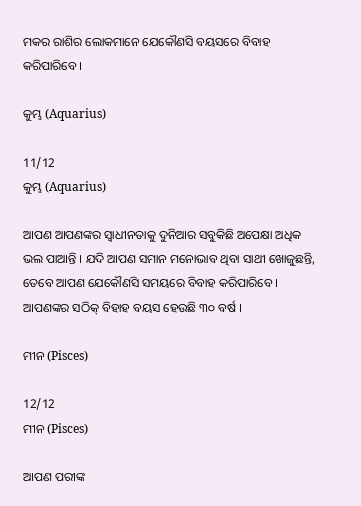ମକର ରାଶିର ଲୋକମାନେ ଯେକୌଣସି ବୟସରେ ବିବାହ କରିପାରିବେ ।

କୁମ୍ଭ (Aquarius)

11/12
କୁମ୍ଭ (Aquarius)

ଆପଣ ଆପଣଙ୍କର ସ୍ୱାଧୀନତାକୁ ଦୁନିଆର ସବୁକିଛି ଅପେକ୍ଷା ଅଧିକ ଭଲ ପାଆନ୍ତି । ଯଦି ଆପଣ ସମାନ ମନୋଭାବ ଥିବା ସାଥୀ ଖୋଜୁଛନ୍ତି, ତେବେ ଆପଣ ଯେକୌଣସି ସମୟରେ ବିବାହ କରିପାରିବେ । ଆପଣଙ୍କର ସଠିକ୍ ବିହାହ ବୟସ ହେଉଛି ୩୦ ବର୍ଷ ।

ମୀନ (Pisces)

12/12
ମୀନ (Pisces)

ଆପଣ ପରୀଙ୍କ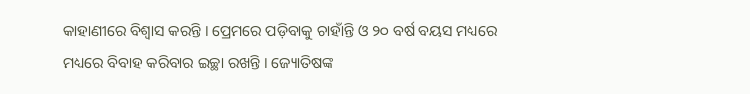କାହାଣୀରେ ବିଶ୍ୱାସ କରନ୍ତି । ପ୍ରେମରେ ପଡ଼ିବାକୁ ଚାହାଁନ୍ତି ଓ ୨୦ ବର୍ଷ ବୟସ ମଧ୍ୟରେ ମଧ୍ୟରେ ବିବାହ କରିବାର ଇଚ୍ଛା ରଖନ୍ତି । ଜ୍ୟୋତିଷଙ୍କ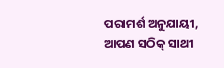ପରାମର୍ଶ ଅନୁଯାୟୀ, ଆପଣ ସଠିକ୍ ସାଥୀ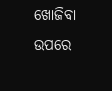ଖୋଜିବା ଉପରେ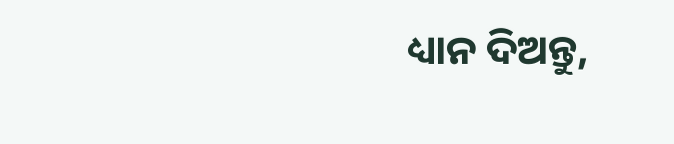ଧ୍ୟାନ ଦିଅନ୍ତୁ,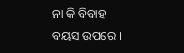ନା କି ବିବାହ ବୟସ ଉପରେ ।